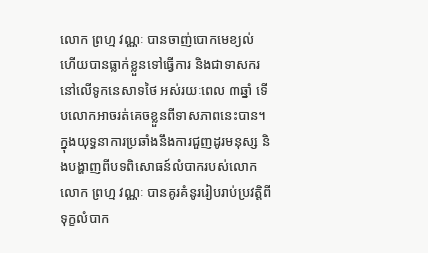លោក ព្រហ្ម វណ្ណៈ បានចាញ់បោកមេខ្យល់ ហើយបានធ្លាក់ខ្លួនទៅធ្វើការ និងជាទាសករនៅលើទូកនេសាទថៃ អស់រយៈពេល ៣ឆ្នាំ ទើបលោកអាចរត់គេចខ្លួនពីទាសភាពនេះបាន។
ក្នុងយុទ្ធនាការប្រឆាំងនឹងការជួញដូរមនុស្ស និងបង្ហាញពីបទពិសោធន៍លំបាករបស់លោក លោក ព្រហ្ម វណ្ណៈ បានគូរគំនូររៀបរាប់ប្រវត្តិពីទុក្ខលំបាក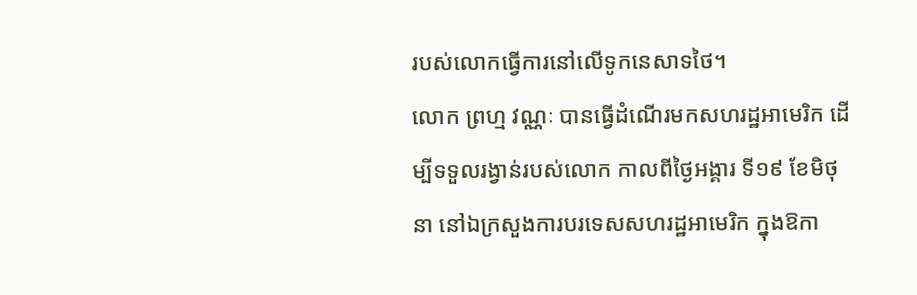របស់លោកធ្វើការនៅលើទូកនេសាទថៃ។
លោក ព្រហ្ម វណ្ណៈ បានធ្វើដំណើរមកសហរដ្ឋអាមេរិក ដើម្បីទទួលរង្វាន់របស់លោក កាលពីថ្ងៃអង្គារ ទី១៩ ខែមិថុនា នៅឯក្រសួងការបរទេសសហរដ្ឋអាមេរិក ក្នុងឱកា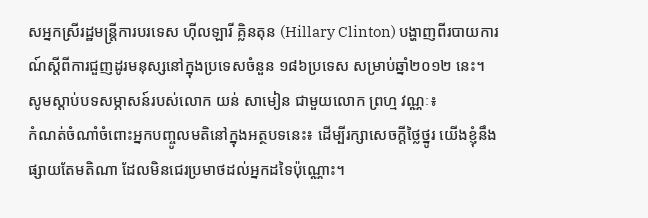សអ្នកស្រីរដ្ឋមន្ត្រីការបរទេស ហ៊ីលឡារី គ្លិនតុន (Hillary Clinton) បង្ហាញពីរបាយការណ៍ស្ដីពីការជួញដូរមនុស្សនៅក្នុងប្រទេសចំនួន ១៨៦ប្រទេស សម្រាប់ឆ្នាំ២០១២ នេះ។
សូមស្ដាប់បទសម្ភាសន៍របស់លោក យន់ សាមៀន ជាមួយលោក ព្រហ្ម វណ្ណៈ៖
កំណត់ចំណាំចំពោះអ្នកបញ្ចូលមតិនៅក្នុងអត្ថបទនេះ៖ ដើម្បីរក្សាសេចក្ដីថ្លៃថ្នូរ យើងខ្ញុំនឹងផ្សាយតែមតិណា ដែលមិនជេរប្រមាថដល់អ្នកដទៃប៉ុណ្ណោះ។